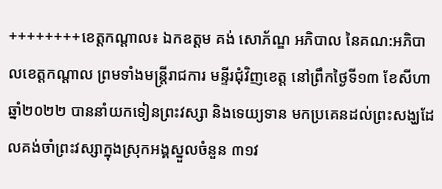++++++++ខេត្តកណ្តាល៖ ឯកឧត្តម គង់ សោភ័ណ្ឌ អភិបាល នៃគណ:អភិបាលខេត្តកណ្ដាល ព្រមទាំងមន្ត្រីរាជការ មន្ទីរជុំវិញខេត្ត នៅព្រឹកថ្ងៃទី១៣ ខែសីហា ឆ្នាំ២០២២ បាននាំយកទៀនព្រះវស្សា និងទេយ្យទាន មកប្រគេនដល់ព្រះសង្ឃដែលគង់ចាំព្រះវស្សាក្នុងស្រុកអង្គស្នួលចំនួន ៣១វ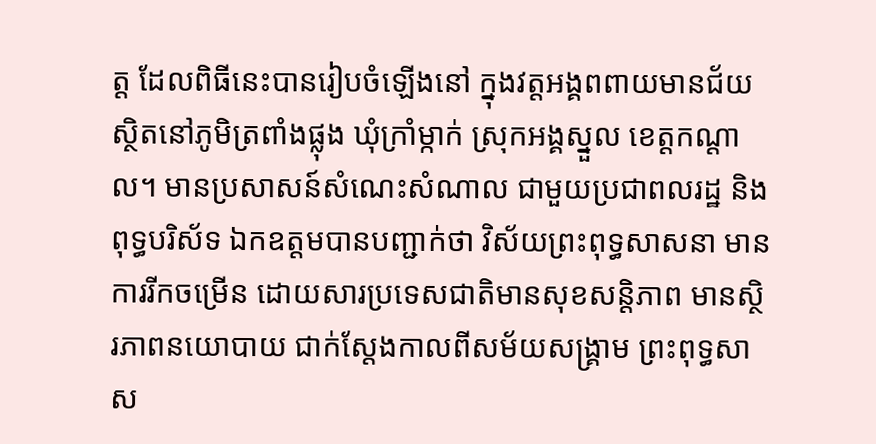ត្ត ដែលពិធីនេះបានរៀបចំឡើងនៅ ក្នុងវត្តអង្គពពាយមានជ័យ ស្ថិតនៅភូមិត្រពាំងផ្លុង ឃុំក្រាំម្កាក់ ស្រុកអង្គស្នួល ខេត្តកណ្ដាល។ មានប្រសាសន៍សំណេះសំណាល ជាមួយប្រជាពលរដ្ឋ និងពុទ្ធបរិស័ទ ឯកឧត្តមបានបញ្ជាក់ថា វិស័យព្រះពុទ្ធសាសនា មានការរីកចម្រើន ដោយសារប្រទេសជាតិមានសុខសន្តិភាព មានស្ថិរភាពនយោបាយ ជាក់ស្តែងកាលពីសម័យសង្គ្រាម ព្រះពុទ្ធសាស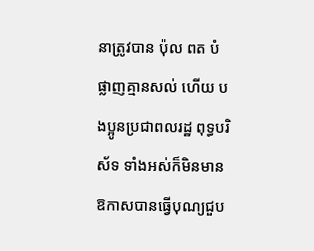នាត្រូវបាន ប៉ុល ពត បំផ្លាញគ្មានសល់ ហើយ បងប្អូនប្រជាពលរដ្ឋ ពុទ្ធបរិស័ទ ទាំងអស់ក៏មិនមានឱកាសបានធ្វើបុណ្យជួប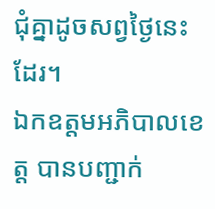ជុំគ្នាដូចសព្វថ្ងៃនេះដែរ។
ឯកឧត្តមអភិបាលខេត្ត បានបញ្ជាក់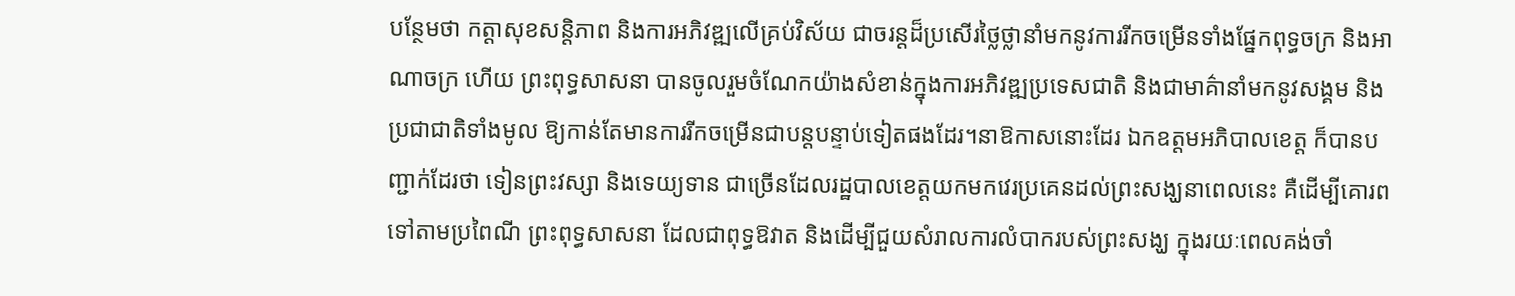បន្ថែមថា កត្តាសុខសន្តិភាព និងការអភិវឌ្ឍលើគ្រប់វិស័យ ជាចរន្តដ៏ប្រសើរថ្លៃថ្លានាំមកនូវការរីកចម្រើនទាំងផ្នែកពុទ្ធចក្រ និងអាណាចក្រ ហើយ ព្រះពុទ្ធសាសនា បានចូលរួមចំណែកយ៉ាងសំខាន់ក្នុងការអភិវឌ្ឍប្រទេសជាតិ និងជាមាគ៌ានាំមកនូវសង្គម និងប្រជាជាតិទាំងមូល ឱ្យកាន់តែមានការរីកចម្រើនជាបន្តបន្ទាប់ទៀតផងដែរ។នាឱកាសនោះដែរ ឯកឧត្តមអភិបាលខេត្ត ក៏បានបញ្ជាក់ដែរថា ទៀនព្រះវស្សា និងទេយ្យទាន ជាច្រើនដែលរដ្ឋបាលខេត្តយកមកវេរប្រគេនដល់ព្រះសង្ឃនាពេលនេះ គឺដើម្បីគោរពទៅតាមប្រពៃណី ព្រះពុទ្ធសាសនា ដែលជាពុទ្ធឱវាត និងដើម្បីជួយសំរាលការលំបាករបស់ព្រះសង្ឃ ក្នុងរយៈពេលគង់ចាំ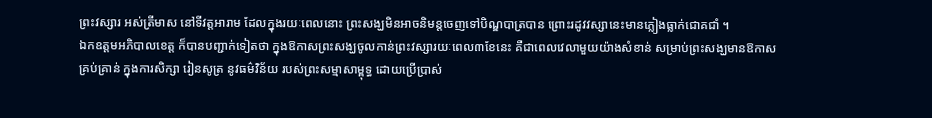ព្រះវស្សារ អស់ត្រីមាស នៅទីវត្តអារាម ដែលក្នុងរយៈពេលនោះ ព្រះសង្ឃមិនអាចនិមន្តចេញទៅបិណ្ឌបាត្របាន ព្រោះរដូវវស្សានេះមានភ្លៀងធ្លាក់ជោគជាំ ។
ឯកឧត្តមអភិបាលខេត្ត ក៏បានបញ្ជាក់ទៀតថា ក្នុងឱកាសព្រះសង្ឃចូលកាន់ព្រះវស្សារយៈពេល៣ខែនេះ គឺជាពេលវេលាមួយយ៉ាងសំខាន់ សម្រាប់ព្រះសង្ឃមានឱកាសគ្រប់គ្រាន់ ក្នុងការសិក្សា រៀនសូត្រ នូវធម៌វិន័យ របស់ព្រះសម្មាសាម្ពុទ្ធ ដោយប្រើប្រាស់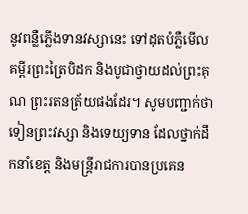នូវពន្លឺភ្លើងទានវស្សានេះ ទៅដុតបំភ្លឺមើលគម្ពីរព្រះត្រៃបិដក និងបូជាថ្វាយដល់ព្រះគុណ ព្រះរតនត្រ័យផងដែរ។ សូមបញ្ជាក់ថា ទៀនព្រះវស្សា និងទេយ្យទាន ដែលថ្នាក់ដឹកនាំខេត្ត និងមន្ត្រីរាជការបានប្រគេន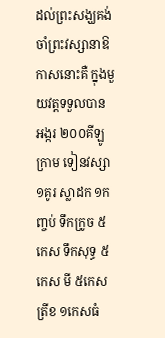ដល់ព្រះសង្ឃគង់ចាំព្រះវស្សានាឱកាសនោះគឺ ក្នុងមួយវត្តទទួលបាន អង្ករ ២០០គីឡូក្រាម ទៀនវស្សា ១គូរ ស្លាដក ១កញ្ចប់ ទឹកក្រូច ៥កេស ទឹកសុទ្ធ ៥កេស មី ៥កេស ត្រីខ ១កេសធំ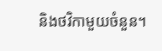និងថវិកាមួយចំនួន។